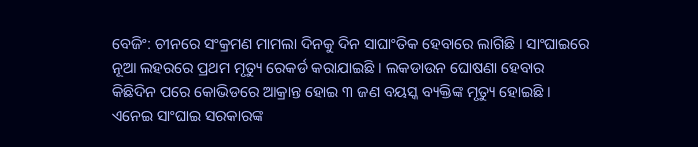ବେଜିଂ: ଚୀନରେ ସଂକ୍ରମଣ ମାମଲା ଦିନକୁ ଦିନ ସାଘାଂତିକ ହେବାରେ ଲାଗିଛି । ସାଂଘାଇରେ ନୂଆ ଲହରରେ ପ୍ରଥମ ମୃତ୍ୟୁ ରେକର୍ଡ କରାଯାଇଛି । ଲକଡାଉନ ଘୋଷଣା ହେବାର କିଛିଦିନ ପରେ କୋଭିଡରେ ଆକ୍ରାନ୍ତ ହୋଇ ୩ ଜଣ ବୟସ୍କ ବ୍ୟକ୍ତିଙ୍କ ମୃତ୍ୟୁ ହୋଇଛି । ଏନେଇ ସାଂଘାଇ ସରକାରଙ୍କ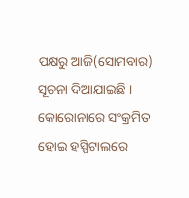ପକ୍ଷରୁ ଆଜି(ସୋମବାର) ସୂଚନା ଦିଆଯାଇଛି ।
କୋରୋନାରେ ସଂକ୍ରମିତ ହୋଇ ହସ୍ପିଟାଲରେ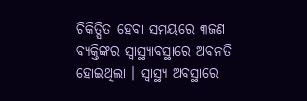ଚିକିତ୍ସିତ ହେବା ସମୟରେ ୩ଜଣ ବ୍ୟକ୍ତିଙ୍କର ସ୍ବାସ୍ଥ୍ୟାବସ୍ଥାରେ ଅବନତି ହୋଇଥିଲା । ସ୍ବାସ୍ଥ୍ୟ ଅବସ୍ଥାରେ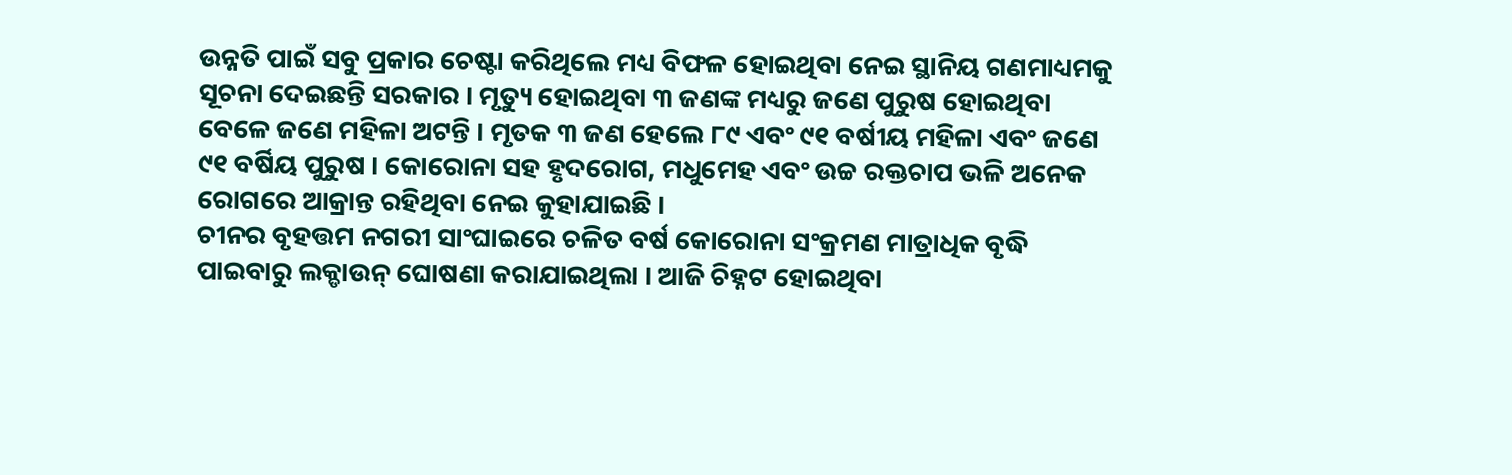ଉନ୍ନତି ପାଇଁ ସବୁ ପ୍ରକାର ଚେଷ୍ଟା କରିଥିଲେ ମଧ୍ୟ ବିଫଳ ହୋଇଥିବା ନେଇ ସ୍ଥାନିୟ ଗଣମାଧ୍ୟମକୁ ସୂଚନା ଦେଇଛନ୍ତି ସରକାର । ମୃତ୍ୟୁ ହୋଇଥିବା ୩ ଜଣଙ୍କ ମଧ୍ୟରୁ ଜଣେ ପୁରୁଷ ହୋଇଥିବା ବେଳେ ଜଣେ ମହିଳା ଅଟନ୍ତି । ମୃତକ ୩ ଜଣ ହେଲେ ୮୯ ଏବଂ ୯୧ ବର୍ଷୀୟ ମହିଳା ଏବଂ ଜଣେ ୯୧ ବର୍ଷିୟ ପୁରୁଷ । କୋରୋନା ସହ ହୃଦରୋଗ, ମଧୁମେହ ଏବଂ ଉଚ୍ଚ ରକ୍ତଚାପ ଭଳି ଅନେକ ରୋଗରେ ଆକ୍ରାନ୍ତ ରହିଥିବା ନେଇ କୁହାଯାଇଛି ।
ଚୀନର ବୃହତ୍ତମ ନଗରୀ ସାଂଘାଇରେ ଚଳିତ ବର୍ଷ କୋରୋନା ସଂକ୍ରମଣ ମାତ୍ରାଧିକ ବୃଦ୍ଧି ପାଇବାରୁ ଲକ୍ଡାଉନ୍ ଘୋଷଣା କରାଯାଇଥିଲା । ଆଜି ଚିହ୍ନଟ ହୋଇଥିବା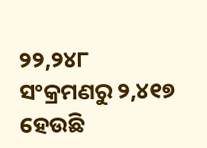୨୨,୨୪୮ ସଂକ୍ରମଣରୁ ୨,୪୧୭ ହେଉଛି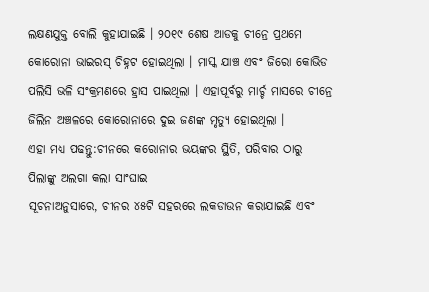ଲକ୍ଷଣଯୁକ୍ତ ବୋଲି କୁହାଯାଇଛି । ୨୦୧୯ ଶେଷ ଆଡକୁ ଚୀନ୍ରେ ପ୍ରଥମେ କୋରୋନା ଭାଇରସ୍ ଚିହ୍ନଟ ହୋଇଥିଲା । ମାସ୍କ ଯାଞ୍ଚ ଏବଂ ଜିରୋ କୋଭିଡ ପଲିସି ଭଳି ସଂକ୍ରମଣରେ ହ୍ରାସ ପାଇଥିଲା । ଏହାପୂର୍ବରୁ ମାର୍ଚ୍ଚ ମାସରେ ଚୀନ୍ରେ ଜିଲିନ ଅଞ୍ଚଳରେ କୋରୋନାରେ ଦୁଇ ଜଣଙ୍କ ମୃତ୍ୟୁ ହୋଇଥିଲା ।
ଏହା ମଧ୍ୟ ପଢନ୍ତୁ:ଚୀନରେ କରୋନାର ଭୟଙ୍କର ସ୍ଥିତି, ପରିବାର ଠାରୁ ପିଲାଙ୍କୁ ଅଲଗା କଲା ସାଂଘାଇ
ସୂଚନାଅନୁସାରେ, ଚୀନର ୪୫ଟି ସହରରେ ଲକଡାଉନ କରାଯାଇଛି ଏବଂ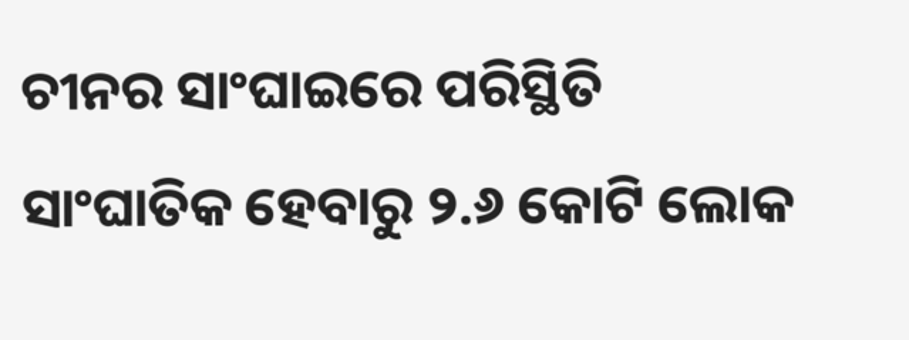ଚୀନର ସାଂଘାଇରେ ପରିସ୍ଥିତି ସାଂଘାତିକ ହେବାରୁ ୨.୬ କୋଟି ଲୋକ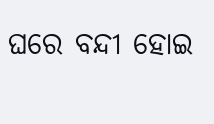ଘରେ ବନ୍ଦୀ ହୋଇ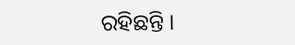ରହିଛନ୍ତି ।